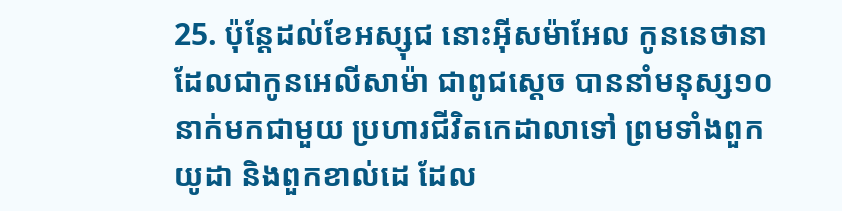25. ប៉ុន្តែដល់ខែអស្សុជ នោះអ៊ីសម៉ាអែល កូននេថានា ដែលជាកូនអេលីសាម៉ា ជាពូជស្តេច បាននាំមនុស្ស១០នាក់មកជាមួយ ប្រហារជីវិតកេដាលាទៅ ព្រមទាំងពួកយូដា និងពួកខាល់ដេ ដែល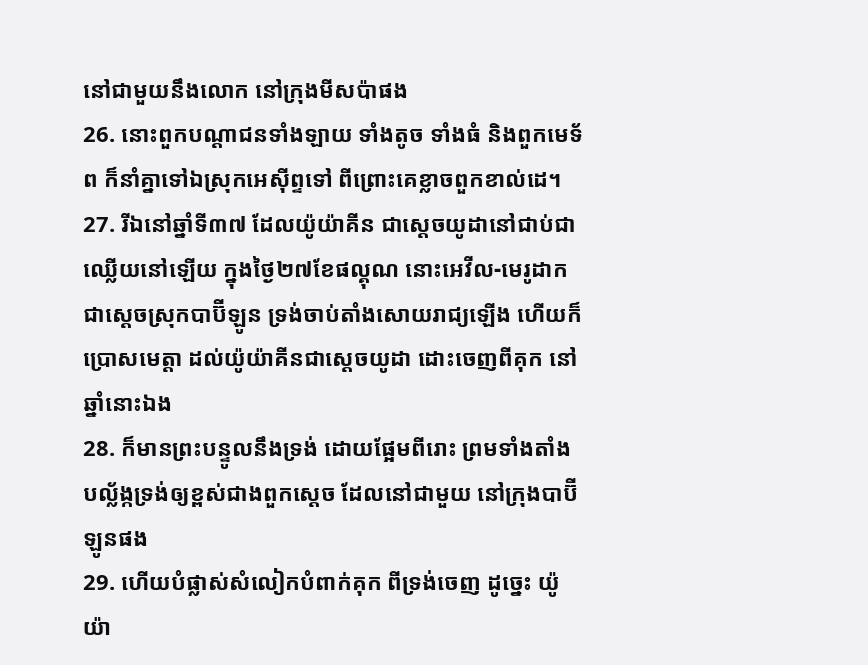នៅជាមួយនឹងលោក នៅក្រុងមីសប៉ាផង
26. នោះពួកបណ្តាជនទាំងឡាយ ទាំងតូច ទាំងធំ និងពួកមេទ័ព ក៏នាំគ្នាទៅឯស្រុកអេស៊ីព្ទទៅ ពីព្រោះគេខ្លាចពួកខាល់ដេ។
27. រីឯនៅឆ្នាំទី៣៧ ដែលយ៉ូយ៉ាគីន ជាស្តេចយូដានៅជាប់ជាឈ្លើយនៅឡើយ ក្នុងថ្ងៃ២៧ខែផល្គុណ នោះអេវីល-មេរូដាក ជាស្តេចស្រុកបាប៊ីឡូន ទ្រង់ចាប់តាំងសោយរាជ្យឡើង ហើយក៏ប្រោសមេត្តា ដល់យ៉ូយ៉ាគីនជាស្តេចយូដា ដោះចេញពីគុក នៅឆ្នាំនោះឯង
28. ក៏មានព្រះបន្ទូលនឹងទ្រង់ ដោយផ្អែមពីរោះ ព្រមទាំងតាំងបល្ល័ង្កទ្រង់ឲ្យខ្ពស់ជាងពួកស្តេច ដែលនៅជាមួយ នៅក្រុងបាប៊ីឡូនផង
29. ហើយបំផ្លាស់សំលៀកបំពាក់គុក ពីទ្រង់ចេញ ដូច្នេះ យ៉ូយ៉ា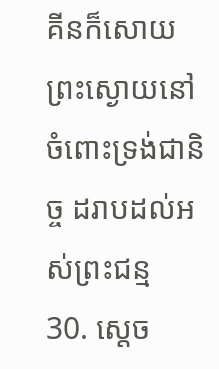គីនក៏សោយព្រះស្ងោយនៅចំពោះទ្រង់ជានិច្ច ដរាបដល់អស់ព្រះជន្ម
30. ស្តេច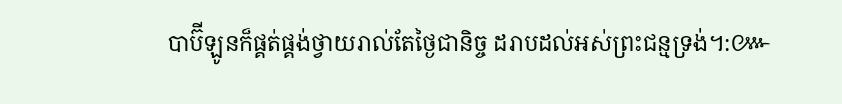បាប៊ីឡូនក៏ផ្គត់ផ្គង់ថ្វាយរាល់តែថ្ងៃជានិច្ច ដរាបដល់អស់ព្រះជន្មទ្រង់។:៚